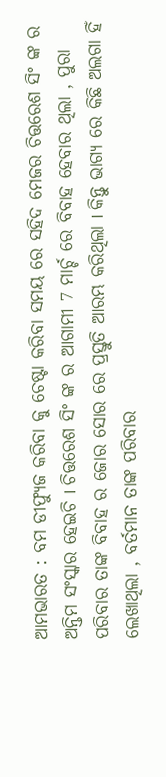ଆମଭାରତ : ବମ ଡୀଫ୍ୟୁଜ କରିବା କୁ ଚେଷ୍ଟା କରିବା ସମୟ ରେ ସହିଦ ମେଜର ଚିତ୍ତରେଶ ସିଂ ଙ୍କ ର ଅନ୍ତିମ ସଂସ୍କାର ହେଇଚି I ଚିତ୍ତରେଶ ସିଂ ଙ୍କ ର ଆଗାମୀ 7 ମାର୍ଚ୍ଚ ରେ ବିବାହ ହେବାର ଥିଲା , ପୁରା ପରିବାର ତାଙ୍କ ବିବାହ ର ଜୋର ସୋର ରେ ପ୍ରସ୍ତୁତି ଆରମ୍ଭ କରିଥିଲା I କିନ୍ତୁ ଭାଗ୍ୟ ରେ କିଛି ଅଲଗା ହିଁ ଲେଖାଥିଲା , ବର୍ତମାନ ତାଙ୍କ ପରିବାର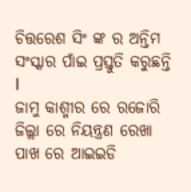ଚିତ୍ତରେଶ ସିଂ ଙ୍କ ର ଅନ୍ତିମ ସଂସ୍କାର ପାଁଇ ପ୍ରସ୍ତୁତି କରୁଛନ୍ତି I
ଜାମୁ କାଶ୍ମୀର ରେ ରଜୋରି ଜିଲ୍ଲା ରେ ନିୟନ୍ତ୍ରଣ ରେଖା ପାଖ ରେ ଆଇଇଡି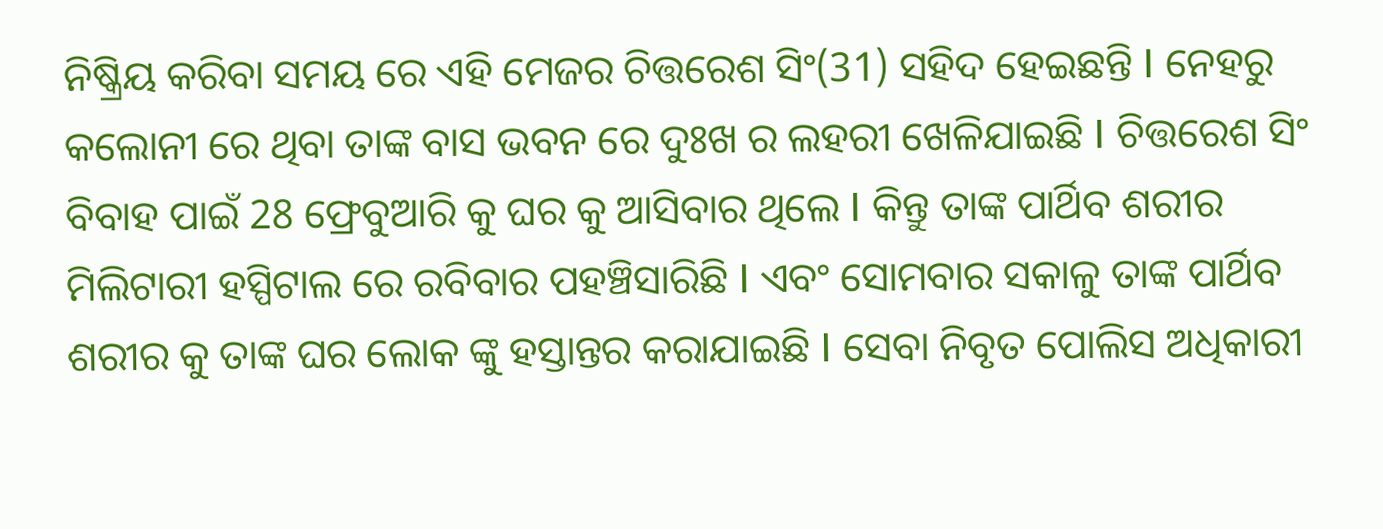ନିଷ୍କ୍ରିୟ କରିବା ସମୟ ରେ ଏହି ମେଜର ଚିତ୍ତରେଶ ସିଂ(31) ସହିଦ ହେଇଛନ୍ତି I ନେହରୁ କଲୋନୀ ରେ ଥିବା ତାଙ୍କ ବାସ ଭବନ ରେ ଦୁଃଖ ର ଲହରୀ ଖେଳିଯାଇଛି I ଚିତ୍ତରେଶ ସିଂ ବିବାହ ପାଇଁ 28 ଫ୍ରେବୁଆରି କୁ ଘର କୁ ଆସିବାର ଥିଲେ I କିନ୍ତୁ ତାଙ୍କ ପାର୍ଥିବ ଶରୀର ମିଲିଟାରୀ ହସ୍ପିଟାଲ ରେ ରବିବାର ପହଞ୍ଚିସାରିଛି I ଏବଂ ସୋମବାର ସକାଳୁ ତାଙ୍କ ପାର୍ଥିବ ଶରୀର କୁ ତାଙ୍କ ଘର ଲୋକ ଙ୍କୁ ହସ୍ତାନ୍ତର କରାଯାଇଛି I ସେବା ନିବୃତ ପୋଲିସ ଅଧିକାରୀ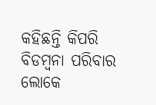କହିଛନ୍ତି କିପରି ବିଡମ୍ବନା ପରିବାର ଲୋକେ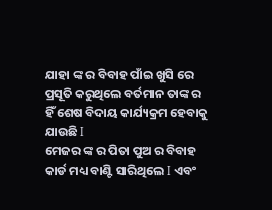ଯାହା ଙ୍କ ର ବିବାହ ପାଁଇ ଖୁସି ରେ ପ୍ରସୂତି କରୁଥିଲେ ବର୍ତମାନ ତାଙ୍କ ର ହିଁ ଶେଷ ବିଦାୟ କାର୍ଯ୍ୟକ୍ରମ ହେବାକୁ ଯାଉଛି I
ମେଜର ଙ୍କ ର ପିତା ପୁଅ ର ବିବାହ କାର୍ଡ ମଧ୍ୟ ବାଣ୍ଟି ସାରିଥିଲେ I ଏବଂ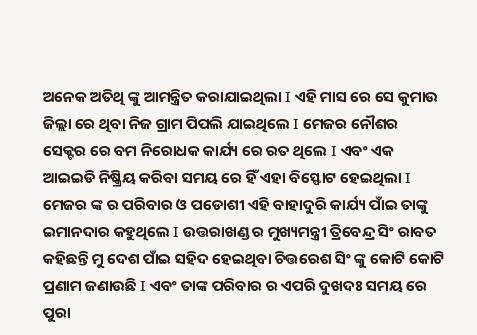ଅନେକ ଅତିଥି ଙ୍କୁ ଆମନ୍ତ୍ରିତ କରାଯାଇଥିଲା I ଏହି ମାସ ରେ ସେ କୁମାଉ ଜିଲ୍ଲା ରେ ଥିବା ନିଜ ଗ୍ରାମ ପିପଲି ଯାଇଥିଲେ I ମେଜର ନୌଶର ସେକ୍ଟର ରେ ବମ ନିରୋଧକ କାର୍ଯ୍ୟ ରେ ରତ ଥିଲେ I ଏବଂ ଏକ ଆଇଇଡି ନିଷ୍କ୍ରିୟ କରିବା ସମୟ ରେ ହିଁ ଏହା ବିସ୍ଫୋଟ ହେଇଥିଲା I
ମେଜର ଙ୍କ ର ପରିବାର ଓ ପଡୋଶୀ ଏହି ବାହାଦୁରି କାର୍ଯ୍ୟ ପାଁଇ ତାଙ୍କୁ ଇମାନଦାର କହୁଥିଲେ I ଉତ୍ତରାଖଣ୍ଡ ର ମୁଖ୍ୟମନ୍ତ୍ରୀ ତ୍ରିବେନ୍ଦ୍ର ସିଂ ରାବତ କହିଛନ୍ତି ମୁ ଦେଶ ପାଁଇ ସହିଦ ହେଇଥିବା ଚିତ୍ତରେଶ ସିଂ ଙ୍କୁ କୋଟି କୋଟି ପ୍ରଣାମ ଜଣାଉଛି I ଏବଂ ତାଙ୍କ ପରିବାର ର ଏପରି ଦୁଖଦଃ ସମୟ ରେ ପୁରା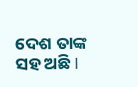ଦେଶ ତାଙ୍କ ସହ ଅଛି I